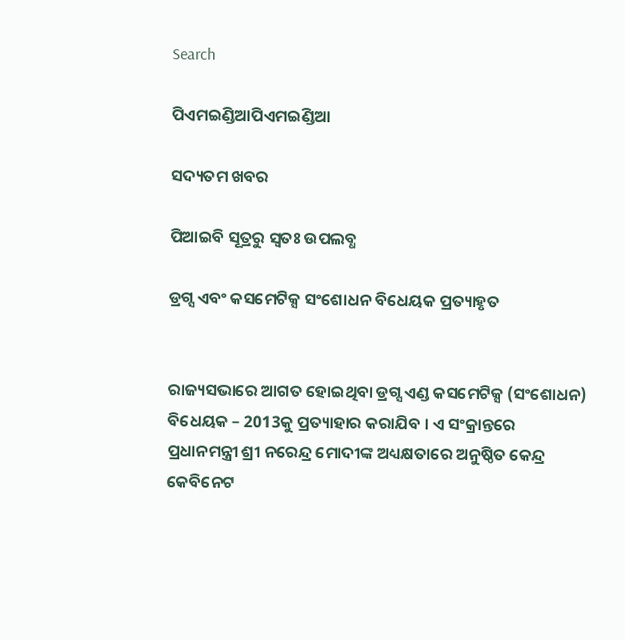Search

ପିଏମଇଣ୍ଡିଆପିଏମଇଣ୍ଡିଆ

ସଦ୍ୟତମ ଖବର

ପିଆଇବି ସୂତ୍ରରୁ ସ୍ବତଃ ଉପଲବ୍ଧ

ଡ୍ରଗ୍ସ ଏବଂ କସମେଟିକ୍ସ ସଂଶୋଧନ ବିଧେୟକ ପ୍ରତ୍ୟାହୃତ


ରାଜ୍ୟସଭାରେ ଆଗତ ହୋଇଥିବା ଡ୍ରଗ୍ସ ଏଣ୍ଡ କସମେଟିକ୍ସ (ସଂଶୋଧନ) ବିଧେୟକ – 2013କୁ ପ୍ରତ୍ୟାହାର କରାଯିବ । ଏ ସଂକ୍ରାନ୍ତରେ ପ୍ରଧାନମନ୍ତ୍ରୀ ଶ୍ରୀ ନରେନ୍ଦ୍ର ମୋଦୀଙ୍କ ଅଧ୍ୟକ୍ଷତାରେ ଅନୁଷ୍ଠିତ କେନ୍ଦ୍ର କେବିନେଟ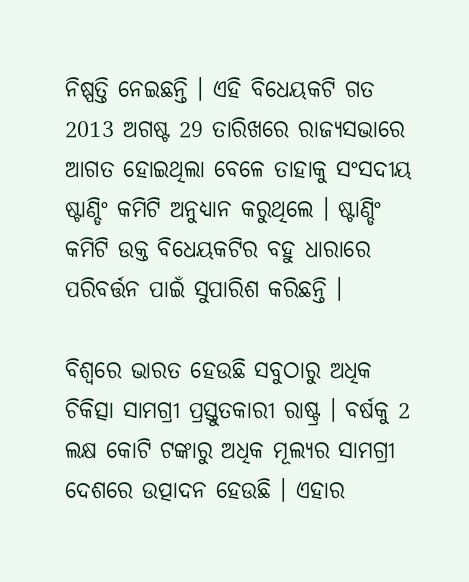ନିଷ୍ପତ୍ତି ନେଇଛନ୍ତି । ଏହି ବିଧେୟକଟି ଗତ 2013 ଅଗଷ୍ଟ 29 ତାରିଖରେ ରାଜ୍ୟସଭାରେ ଆଗତ ହୋଇଥିଲା ବେଳେ ତାହାକୁ ସଂସଦୀୟ ଷ୍ଟାଣ୍ଡିଂ କମିଟି ଅନୁଧ୍ୟାନ କରୁଥିଲେ । ଷ୍ଟାଣ୍ଡିଂ କମିଟି ଉକ୍ତ ବିଧେୟକଟିର ବହୁ ଧାରାରେ ପରିବର୍ତ୍ତନ ପାଇଁ ସୁପାରିଶ କରିଛନ୍ତି ।

ବିଶ୍ୱରେ ଭାରତ ହେଉଛି ସବୁଠାରୁ ଅଧିକ ଚିକିତ୍ସା ସାମଗ୍ରୀ ପ୍ରସ୍ତୁତକାରୀ ରାଷ୍ଟ୍ର । ବର୍ଷକୁ 2 ଲକ୍ଷ କୋଟି ଟଙ୍କାରୁ ଅଧିକ ମୂଲ୍ୟର ସାମଗ୍ରୀ ଦେଶରେ ଉତ୍ପାଦନ ହେଉଛି । ଏହାର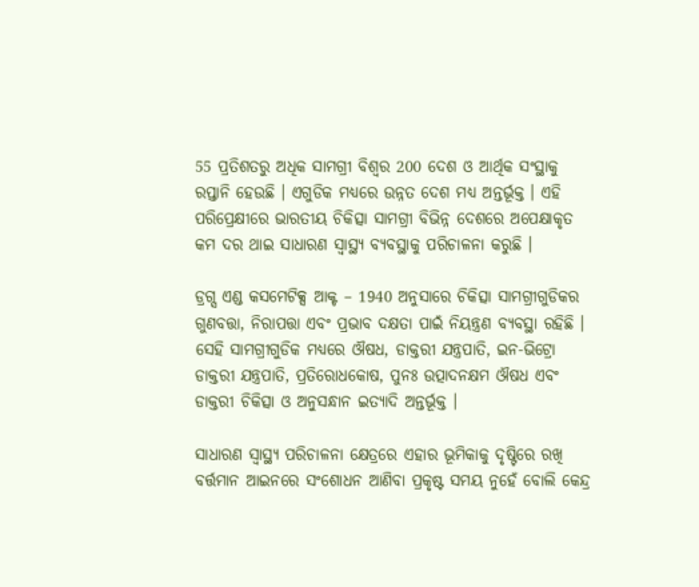55 ପ୍ରତିଶତରୁ ଅଧିକ ସାମଗ୍ରୀ ବିଶ୍ୱର 200 ଦେଶ ଓ ଆର୍ଥିକ ସଂସ୍ଥାକୁ ରପ୍ତାନି ହେଉଛି । ଏଗୁଡିକ ମଧ୍ୟରେ ଉନ୍ନତ ଦେଶ ମଧ୍ୟ ଅନ୍ତର୍ଭୂକ୍ତ । ଏହି ପରିପ୍ରେକ୍ଷୀରେ ଭାରତୀୟ ଚିକିତ୍ସା ସାମଗ୍ରୀ ବିଭିନ୍ନ ଦେଶରେ ଅପେକ୍ଷାକୃତ କମ ଦର ଥାଇ ସାଧାରଣ ସ୍ୱାସ୍ଥ୍ୟ ବ୍ୟବସ୍ଥାକୁ ପରିଚାଳନା କରୁଛି ।

ଡ୍ରଗ୍ସ ଏଣ୍ଡ କସମେଟିକ୍ସ ଆକ୍ଟ – 1940 ଅନୁସାରେ ଚିକିତ୍ସା ସାମଗ୍ରୀଗୁଡିକର ଗୁଣବତ୍ତା, ନିରାପତ୍ତା ଏବଂ ପ୍ରଭାବ ଦକ୍ଷତା ପାଇଁ ନିୟନ୍ତ୍ରଣ ବ୍ୟବସ୍ଥା ରହିଛି । ସେହି ସାମଗ୍ରୀଗୁଡିକ ମଧ୍ୟରେ ଔଷଧ, ଡାକ୍ତରୀ ଯନ୍ତ୍ରପାତି, ଇନ-ଭିଟ୍ରୋ ଡାକ୍ତରୀ ଯନ୍ତ୍ରପାତି, ପ୍ରତିରୋଧକୋଷ, ପୁନଃ ଉତ୍ପାଦନକ୍ଷମ ଔଷଧ ଏବଂ ଡାକ୍ତରୀ ଚିକିତ୍ସା ଓ ଅନୁସନ୍ଧାନ ଇତ୍ୟାଦି ଅନ୍ତର୍ଭୂକ୍ତ ।

ସାଧାରଣ ସ୍ୱାସ୍ଥ୍ୟ ପରିଚାଳନା କ୍ଷେତ୍ରରେ ଏହାର ଭୂମିକାକୁ ଦୃଷ୍ଟିରେ ରଖି ବର୍ତ୍ତମାନ ଆଇନରେ ସଂଶୋଧନ ଆଣିବା ପ୍ରକୃଷ୍ଟ ସମୟ ନୁହେଁ ବୋଲି କେନ୍ଦ୍ର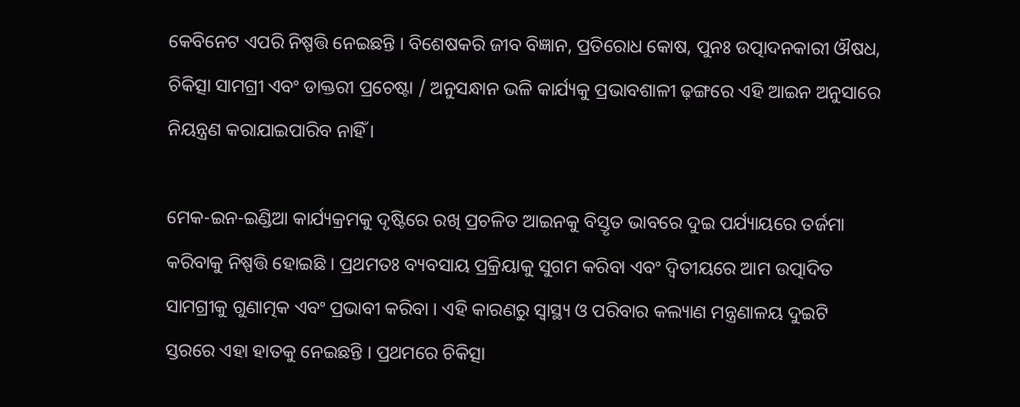କେବିନେଟ ଏପରି ନିଷ୍ପତ୍ତି ନେଇଛନ୍ତି । ବିଶେଷକରି ଜୀବ ବିଜ୍ଞାନ, ପ୍ରତିରୋଧ କୋଷ, ପୁନଃ ଉତ୍ପାଦନକାରୀ ଔଷଧ, ଚିକିତ୍ସା ସାମଗ୍ରୀ ଏବଂ ଡାକ୍ତରୀ ପ୍ରଚେଷ୍ଟା / ଅନୁସନ୍ଧାନ ଭଳି କାର୍ଯ୍ୟକୁ ପ୍ରଭାବଶାଳୀ ଢ଼ଙ୍ଗରେ ଏହି ଆଇନ ଅନୁସାରେ ନିୟନ୍ତ୍ରଣ କରାଯାଇପାରିବ ନାହିଁ ।

ମେକ-ଇନ-ଇଣ୍ଡିଆ କାର୍ଯ୍ୟକ୍ରମକୁ ଦୃଷ୍ଟିରେ ରଖି ପ୍ରଚଳିତ ଆଇନକୁ ବିସ୍ତୃତ ଭାବରେ ଦୁଇ ପର୍ଯ୍ୟାୟରେ ତର୍ଜମା କରିବାକୁ ନିଷ୍ପତ୍ତି ହୋଇଛି । ପ୍ରଥମତଃ ବ୍ୟବସାୟ ପ୍ରକ୍ରିୟାକୁ ସୁଗମ କରିବା ଏବଂ ଦ୍ୱିତୀୟରେ ଆମ ଉତ୍ପାଦିତ ସାମଗ୍ରୀକୁ ଗୁଣାତ୍ମକ ଏବଂ ପ୍ରଭାବୀ କରିବା । ଏହି କାରଣରୁ ସ୍ୱାସ୍ଥ୍ୟ ଓ ପରିବାର କଲ୍ୟାଣ ମନ୍ତ୍ରଣାଳୟ ଦୁଇଟି ସ୍ତରରେ ଏହା ହାତକୁ ନେଇଛନ୍ତି । ପ୍ରଥମରେ ଚିକିତ୍ସା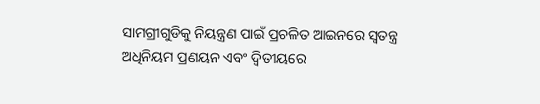ସାମଗ୍ରୀଗୁଡିକୁ ନିୟନ୍ତ୍ରଣ ପାଇଁ ପ୍ରଚଳିତ ଆଇନରେ ସ୍ୱତନ୍ତ୍ର ଅଧିନିୟମ ପ୍ରଣୟନ ଏବଂ ଦ୍ୱିତୀୟରେ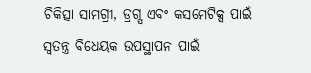ଚିକିତ୍ସା ସାମଗ୍ରୀ, ଡ୍ରଗ୍ସ ଏବଂ କସମେଟିକ୍ସ ପାଇଁ ସ୍ୱତନ୍ତ୍ର ବିଧେୟକ ଉପସ୍ଥାପନ ପାଇଁ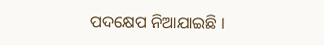ପଦକ୍ଷେପ ନିଆଯାଇଛି ।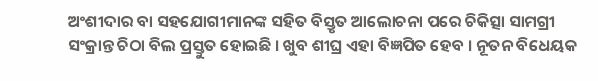ଅଂଶୀଦାର ବା ସହଯୋଗୀମାନଙ୍କ ସହିତ ବିସ୍ତୃତ ଆଲୋଚନା ପରେ ଚିକିତ୍ସା ସାମଗ୍ରୀ ସଂକ୍ରାନ୍ତ ଚିଠା ବିଲ ପ୍ରସ୍ତୁତ ହୋଇଛି । ଖୁବ ଶୀଘ୍ର ଏହା ବିଜ୍ଞପିତ ହେବ । ନୂତନ ବିଧେୟକ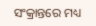ସଂକ୍ରାନ୍ତରେ ମଧ୍ୟ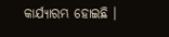କାର୍ଯ୍ୟାରମ୍ଭ ହୋଇଛି ।